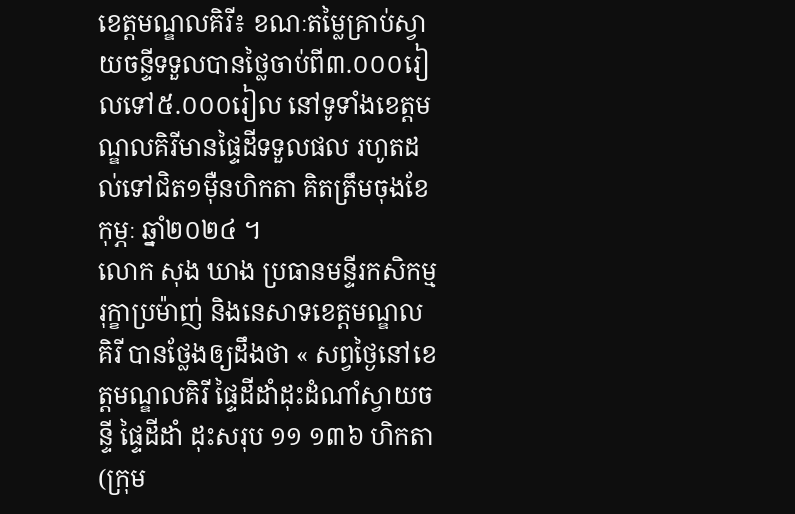ខេត្តមណ្ឌលគិរី៖ ខណៈតម្លៃគ្រាប់ស្វាយចន្ទីទទួលបានថ្លៃចាប់ពី៣.០០០រៀលទៅ៥.០០០រៀល នៅទូទាំងខេត្តមណ្ឌលគិរីមានផ្ទៃដីទទួលផល រហូតដល់ទៅជិត១ម៉ឺនហិកតា គិតត្រឹមចុងខែកុម្ភៈ ឆ្នាំ២០២៤ ។
លោក សុង ឃាង ប្រធានមន្ទីរកសិកម្ម រុក្ខាប្រម៉ាញ់ និងនេសាទខេត្តមណ្ឌលគិរី បានថ្លែងឲ្យដឹងថា « សព្វថ្ងៃនៅខេត្តមណ្ឌលគិរី ផ្ទៃដីដាំដុះដំណាំស្វាយចន្ទី ផ្ទៃដីដាំ ដុះសរុប ១១ ១៣៦ ហិកតា (ក្រុម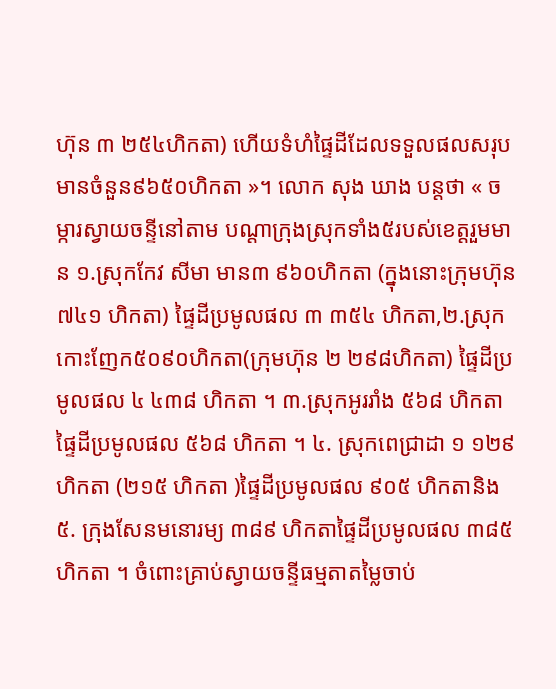ហ៊ុន ៣ ២៥៤ហិកតា) ហើយទំហំផ្ទៃដីដែលទទួលផលសរុបមានចំនួន៩៦៥០ហិកតា »។ លោក សុង ឃាង បន្តថា « ចម្ការស្វាយចន្ទីនៅតាម បណ្តាក្រុងស្រុកទាំង៥របស់ខេត្តរួមមាន ១.ស្រុកកែវ សីមា មាន៣ ៩៦០ហិកតា (ក្នុងនោះក្រុមហ៊ុន ៧៤១ ហិកតា) ផ្ទៃដីប្រមូលផល ៣ ៣៥៤ ហិកតា,២.ស្រុកកោះញែក៥០៩០ហិកតា(ក្រុមហ៊ុន ២ ២៩៨ហិកតា) ផ្ទៃដីប្រមូលផល ៤ ៤៣៨ ហិកតា ។ ៣.ស្រុកអូររាំង ៥៦៨ ហិកតា ផ្ទៃដីប្រមូលផល ៥៦៨ ហិកតា ។ ៤. ស្រុកពេជ្រាដា ១ ១២៩ ហិកតា (២១៥ ហិកតា )ផ្ទៃដីប្រមូលផល ៩០៥ ហិកតានិង៥. ក្រុងសែនមនោរម្យ ៣៨៩ ហិកតាផ្ទៃដីប្រមូលផល ៣៨៥ ហិកតា ។ ចំពោះគ្រាប់ស្វាយចន្ទីធម្មតាតម្លៃចាប់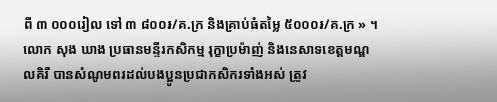ពី ៣ ០០០រៀល ទៅ ៣ ៨០០៛/គ.ក្រ និងគ្រាប់ធំតម្លៃ ៥០០០៛/គ.ក្រ » ។
លោក សុង ឃាង ប្រធានមន្ទីរកសិកម្ម រុក្ខាប្រម៉ាញ់ និងនេសាទខេត្តមណ្ឌលគិរី បានសំណូមពរដល់បងប្អូនប្រជាកសិករទាំងអស់ ត្រូវ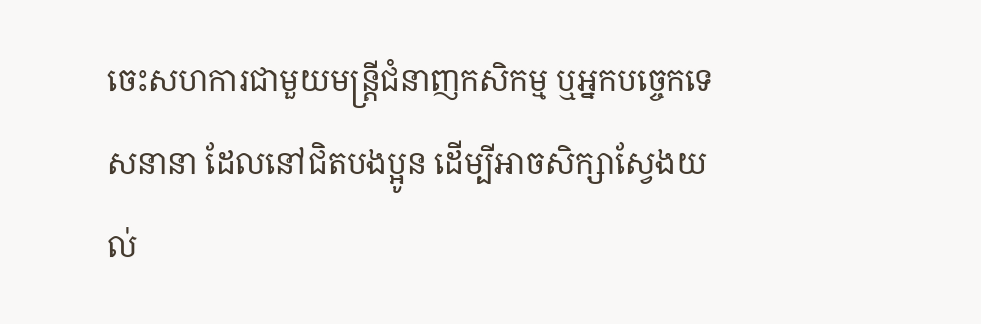ចេះសហការជាមួយមន្ត្រីជំនាញកសិកម្ម ឬអ្នកបច្ចេកទេសនានា ដែលនៅជិតបងប្អូន ដើម្បីអាចសិក្សាស្វែងយល់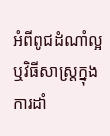អំពីពូជដំណាំល្អ ឬវិធីសាស្ត្រក្នុងការដាំ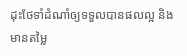ដុះថែទាំដំណាំឲ្យទទួលបានផលល្អ និងមានតម្លៃ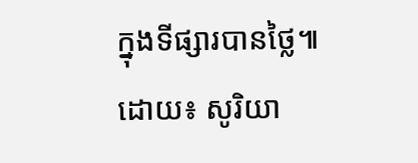ក្នុងទីផ្សារបានថ្លៃ៕
ដោយ៖ សូរិយា